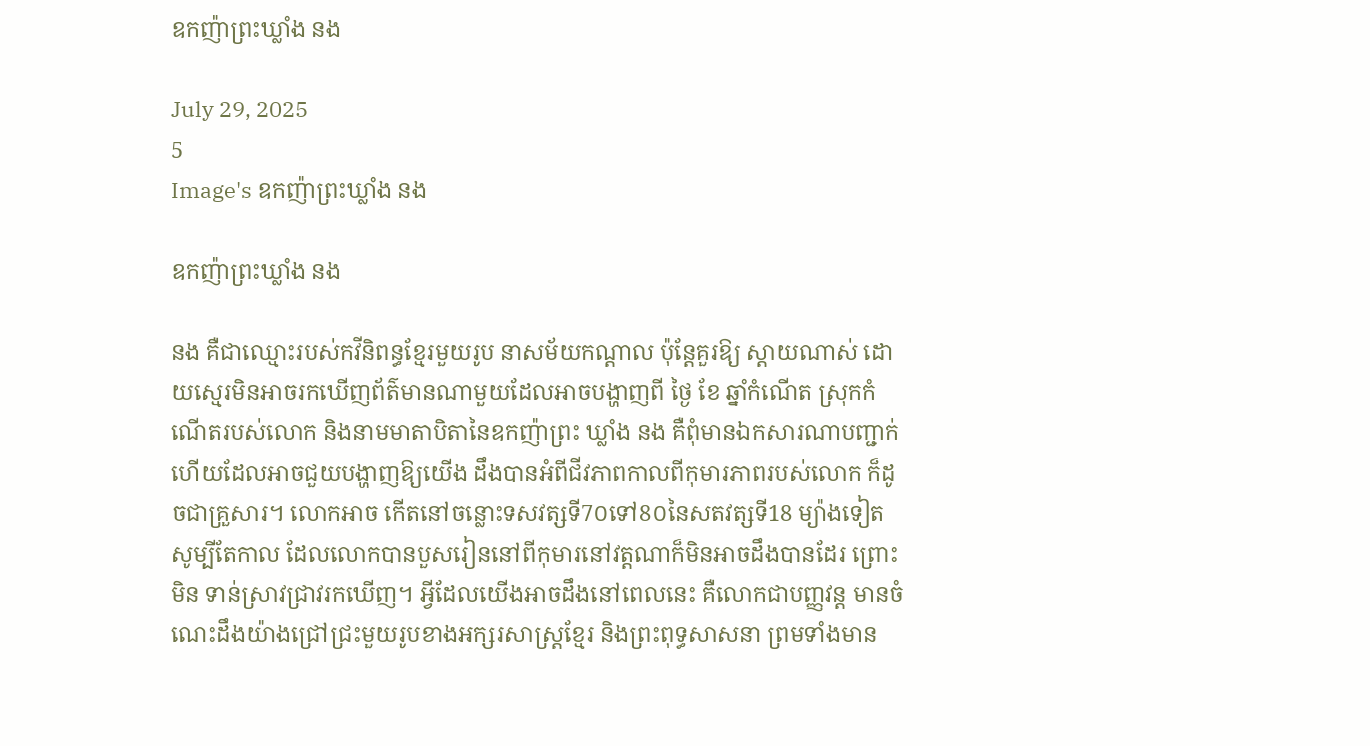ឧកញ៉ាព្រះឃ្លាំង នង

July 29, 2025
5
Image's ឧកញ៉ាព្រះឃ្លាំង នង

ឧកញ៉ាព្រះឃ្លាំង នង

នង គឺជាឈ្មោះរបស់កវីនិពន្ធខ្មែរមួយរូប នាសម័យកណ្តាល ប៉ុន្តែគួរឱ្យ ស្តាយណាស់ ដោយស្មេរមិនអាចរកឃើញព័ត៌មានណាមួយដែលអាចបង្ហាញពី ថ្ងៃ ខែ ឆ្នាំកំណើត ស្រុកកំណើតរបស់លោក និងនាមមាតាបិតានៃឧកញ៉ាព្រះ ឃ្លាំង នង គឺពុំមានឯកសារណាបញ្ជាក់ ហើយដែលអាចជួយបង្ហាញឱ្យយើង ដឹងបានអំពីជីវភាពកាលពីកុមារភាពរបស់លោក ក៏ដូចជាគ្រួសារ។ លោកអាច កើតនៅចន្លោះទសវត្សទី7០ទៅ8០នៃសតវត្សទី18 ម្យ៉ាងទៀតសូម្បីតែកាល ដែលលោកបានបួសរៀននៅពីកុមារនៅវត្តណាក៏មិនអាចដឹងបានដែរ ព្រោះមិន ទាន់ស្រាវជ្រាវរកឃើញ។ អ្វីដែលយើងអាចដឹងនៅពេលនេះ គឺលោកជាបញ្ញវន្ត មានចំណេះដឹងយ៉ាងជ្រៅជ្រះមួយរូបខាងអក្សរសាស្ត្រខ្មែរ និងព្រះពុទ្ធសាសនា ព្រមទាំងមាន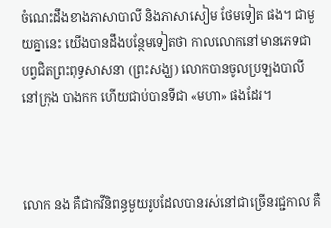ចំណេះដឹងខាងភាសាបាលី និងភាសាសៀម ថែមទៀត ផង។ ជាមួយគ្នានេះ យើងបានដឹងបន្ថែមទៀតថា កាលលោកនៅមានភេទជា បព្វជិតព្រះពុទ្ធសាសនា (ព្រះសង្ឃ) លោកបានចូលប្រឡងបាលីនៅក្រុង បាងកក ហើយជាប់បានទីជា «មហា» ផងដែរ។



លោក នង គឺជាកវីនិពន្ធមួយរូបដែលបានរស់នៅជាច្រើនរជ្ជកាល គឺ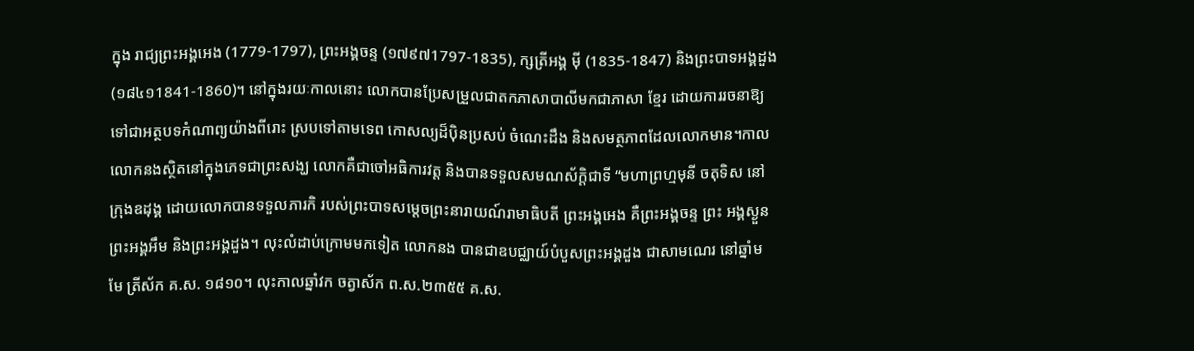ក្នុង រាជ្យព្រះអង្គអេង (1779-1797), ព្រះអង្គចន្ទ (១៧៩៧1797-1835), ក្សត្រីអង្គ ម៉ី (1835-1847) និងព្រះបាទអង្គដួង (១៨៤១1841-1860)។ នៅក្នុងរយៈកាលនោះ លោកបានប្រែសម្រួលជាតកភាសាបាលីមកជាភាសា ខ្មែរ ដោយការរចនាឱ្យទៅជាអត្ថបទកំណាព្យយ៉ាងពីរោះ ស្របទៅតាមទេព កោសល្យដ៏ប៉ិនប្រសប់ ចំណេះដឹង និងសមត្ថភាពដែលលោកមាន។កាលលោកនងស្ថិតនៅក្នុងភេទជាព្រះសង្ឃ លោកគឺជាចៅអធិការវត្ត និងបានទទួលសមណស័ក្តិជាទី “មហាព្រហ្មមុនី ចតុទិស នៅក្រុងឧដុង្គ ដោយលោកបានទទួលភារកិ របស់ព្រះបាទសម្តេចព្រះនារាយណ៍រាមាធិបតី ព្រះអង្គអេង គឺព្រះអង្គចន្ទ ព្រះ អង្គស្ងួន ព្រះអង្គអឹម និងព្រះអង្គដួង។ លុះលំដាប់ក្រោមមកទៀត លោកនង បានជាឧបជ្ឈាយ៍បំបួសព្រះអង្គដួង ជាសាមណេរ នៅឆ្នាំមមែ ត្រីស័ក គ.ស. ១៨១០។ លុះកាលឆ្នាំវក ចត្វាស័ក ព.ស.២៣៥៥ គ.ស.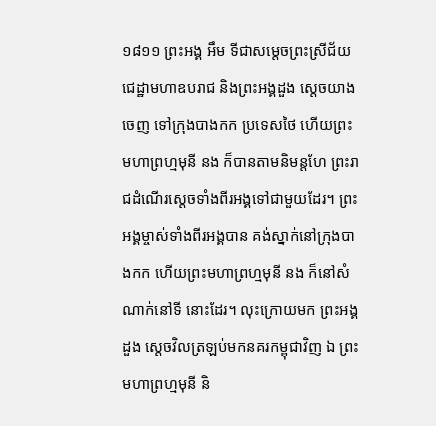១៨១១ ព្រះអង្គ អឹម ទីជាសម្តេចព្រះស្រីជ័យជេដ្ឋាមហាឧបរាជ និងព្រះអង្គដួង ស្តេចយាងចេញ ទៅក្រុងបាងកក ប្រទេសថៃ ហើយព្រះមហាព្រហ្មមុនី នង ក៏បានតាមនិមន្តហែ ព្រះរាជដំណើរស្តេចទាំងពីរអង្គទៅជាមួយដែរ។ ព្រះអង្គម្ចាស់ទាំងពីរអង្គបាន គង់ស្នាក់នៅក្រុងបាងកក ហើយព្រះមហាព្រហ្មមុនី នង ក៏នៅសំណាក់នៅទី នោះដែរ។ លុះក្រោយមក ព្រះអង្គដួង ស្ដេចវិលត្រឡប់មកនគរកម្ពុជាវិញ ឯ ព្រះមហាព្រហ្មមុនី និ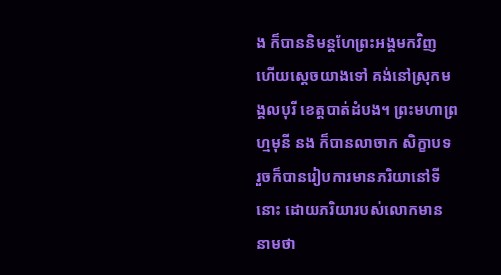ង ក៏បាននិមន្តហែព្រះអង្គមកវិញ ហើយស្តេចយាងទៅ គង់នៅស្រុកមង្គលបុរី ខេត្តបាត់ដំបង។ ព្រះមហាព្រហ្មមុនី នង ក៏បានលាចាក សិក្ខាបទ រួចក៏បានរៀបការមានភរិយានៅទីនោះ ដោយភរិយារបស់លោកមាន នាមថា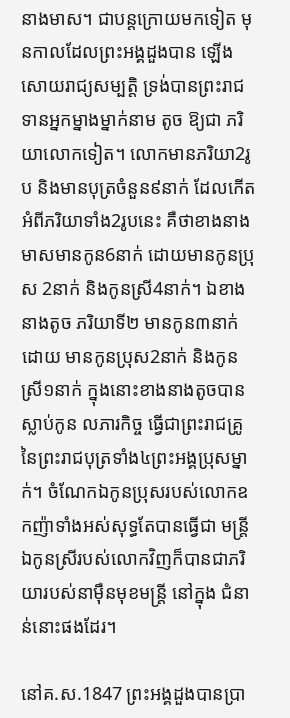នាងមាស។ ជាបន្តក្រោយមកទៀត មុនកាលដែលព្រះអង្គដួងបាន ឡើងសោយរាជ្យសម្បត្តិ ទ្រង់បានព្រះរាជទានអ្នកម្នាងម្នាក់នាម តូច ឱ្យជា ភរិយាលោកទៀត។ លោកមានភរិយា2រូប និងមានបុត្រចំនួន៩នាក់ ដែលកើត អំពីភរិយាទាំង2រូបនេះ គឺថាខាងនាងមាសមានកូន6នាក់ ដោយមានកូនប្រុស 2នាក់ និងកូនស្រី4នាក់។ ឯខាងនាងតូច ភរិយាទី២ មានកូន៣នាក់ ដោយ មានកូនប្រុស2នាក់ និងកូនស្រី១នាក់ ក្នុងនោះខាងនាងតូចបានស្លាប់កូន លភារកិច្ច ធ្វើជាព្រះរាជគ្រូនៃព្រះរាជបុត្រទាំង៤ព្រះអង្គប្រុសម្នាក់។ ចំណែកឯកូនប្រុសរបស់លោកឧកញ៉ាទាំងអស់សុទ្ធតែបានធ្វើជា មន្ត្រី ឯកូនស្រីរបស់លោកវិញក៏បានជាភរិយារបស់នាម៉ឺនមុខមន្ត្រី នៅក្នុង ជំនាន់នោះផងដែរ។

នៅគ.ស.1847 ព្រះអង្គដួងបានប្រា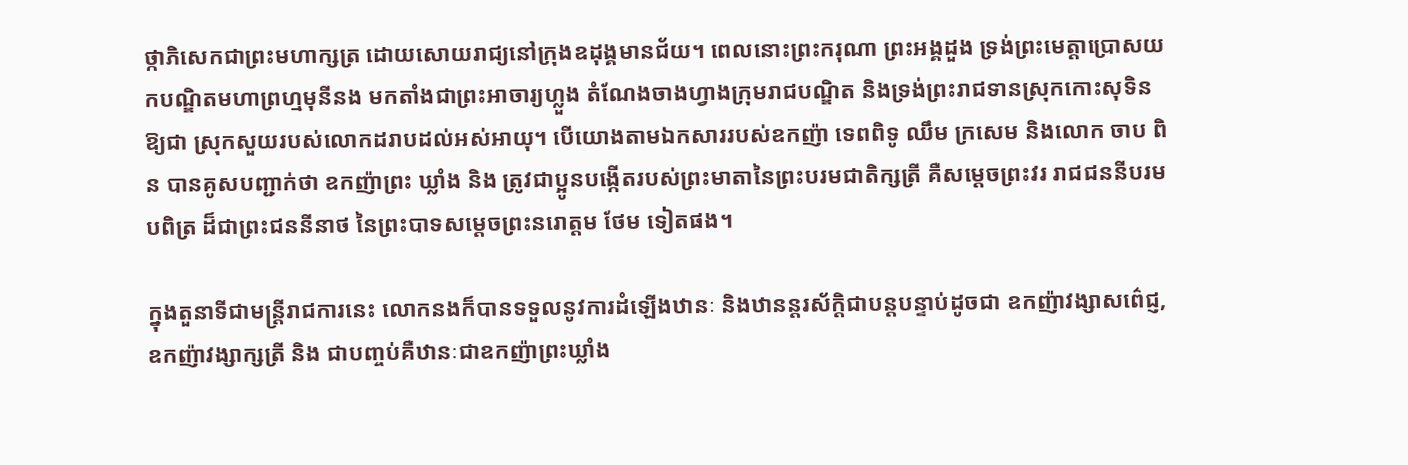ថ្កាភិសេកជាព្រះមហាក្សត្រ ដោយសោយរាជ្យនៅក្រុងឧដុង្គមានជ័យ។ ពេលនោះព្រះករុណា ព្រះអង្គដួង ទ្រង់ព្រះមេត្តាប្រោសយកបណ្ឌិតមហាព្រហ្មមុនីនង មកតាំងជាព្រះអាចារ្យហ្លួង តំណែងចាងហ្វាងក្រុមរាជបណ្ឌិត និងទ្រង់ព្រះរាជទានស្រុកកោះសុទិន ឱ្យជា ស្រុកសួយរបស់លោកដរាបដល់អស់អាយុ។ បើយោងតាមឯកសាររបស់ឧកញ៉ា ទេពពិទូ ឈឹម ក្រសេម និងលោក ចាប ពិន បានគូសបញ្ជាក់ថា ឧកញ៉ាព្រះ ឃ្លាំង និង ត្រូវជាប្អូនបង្កើតរបស់ព្រះមាតានៃព្រះបរមជាតិក្សត្រី គឺសម្តេចព្រះវរ រាជជននីបរមបពិត្រ ដ៏ជាព្រះជននីនាថ នៃព្រះបាទសម្តេចព្រះនរោត្តម ថែម ទៀតផង។

ក្នុងតួនាទីជាមន្ត្រីរាជការនេះ លោកនងក៏បានទទួលនូវការដំឡើងឋានៈ និងឋានន្តរស័ក្តិជាបន្តបន្ទាប់ដូចជា ឧកញ៉ាវង្សាសព៌េជ្ញ, ឧកញ៉ាវង្សាក្សត្រី និង ជាបញ្ចប់គឺឋានៈជាឧកញ៉ាព្រះឃ្លាំង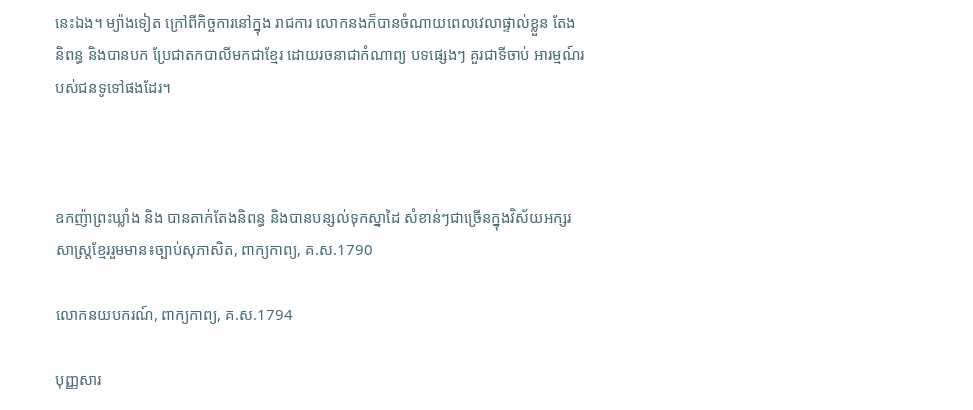នេះឯង។ ម្យ៉ាងទៀត ក្រៅពីកិច្ចការនៅក្នុង រាជការ លោកនងក៏បានចំណាយពេលវេលាផ្ទាល់ខ្លួន តែងនិពន្ធ និងបានបក ប្រែជាតកបាលីមកជាខ្មែរ ដោយរចនាជាកំណាព្យ បទផ្សេងៗ គួរជាទីចាប់ អារម្មណ៍របស់ជនទូទៅផងដែរ។



ឧកញ៉ាព្រះឃ្លាំង និង បានតាក់តែងនិពន្ធ និងបានបន្សល់ទុកស្នាដៃ សំខាន់ៗជាច្រើនក្នុងវិស័យអក្សរសាស្ត្រខ្មែររួមមាន៖ច្បាប់សុភាសិត, ពាក្យកាព្យ, គ.ស.1790

លោកនយបករណ៍, ពាក្យកាព្យ, គ.ស.1794

បុញ្ញសារ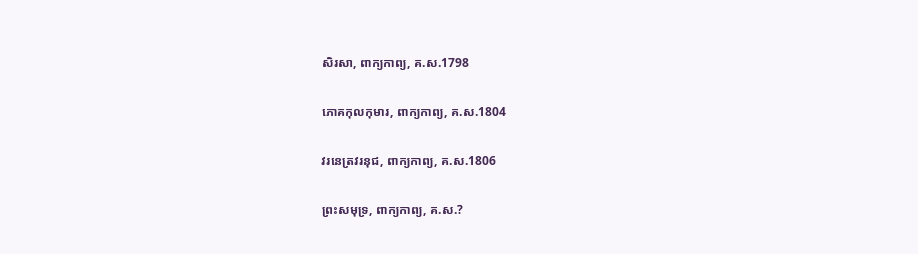សិរសា, ពាក្យកាព្យ, គ.ស.1798

ភោគកុលកុមារ, ពាក្យកាព្យ, គ.ស.1804

វរនេត្រវរនុជ, ពាក្យកាព្យ, គ.ស.1806

ព្រះសមុទ្រ, ពាក្យកាព្យ, គ.ស.?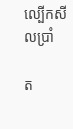ល្បើកសីលប្រាំ

ត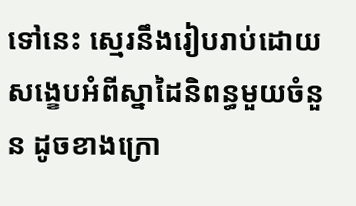ទៅនេះ ស្មេរនឹងរៀបរាប់ដោយសង្ខេបអំពីស្នាដៃនិពន្ធមួយចំនួន ដូចខាងក្រោ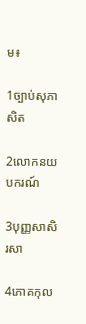ម៖

1ច្បាប់សុភាសិត

2លោកនយបករណ៍

3បុញ្ញសាសិរសា

4ភោគកុល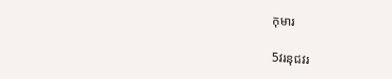កុមារ

5វរនុជវរ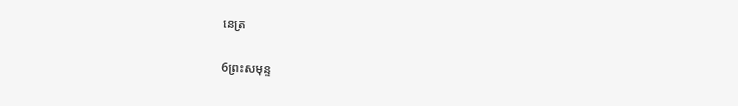នេត្រ

6ព្រះសមុន្ទ